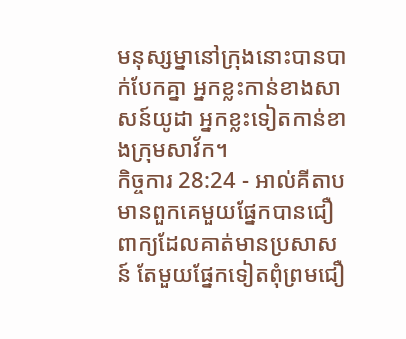មនុស្សម្នានៅក្រុងនោះបានបាក់បែកគ្នា អ្នកខ្លះកាន់ខាងសាសន៍យូដា អ្នកខ្លះទៀតកាន់ខាងក្រុមសាវ័ក។
កិច្ចការ 28:24 - អាល់គីតាប មានពួកគេមួយផ្នែកបានជឿពាក្យដែលគាត់មានប្រសាសន៍ តែមួយផ្នែកទៀតពុំព្រមជឿ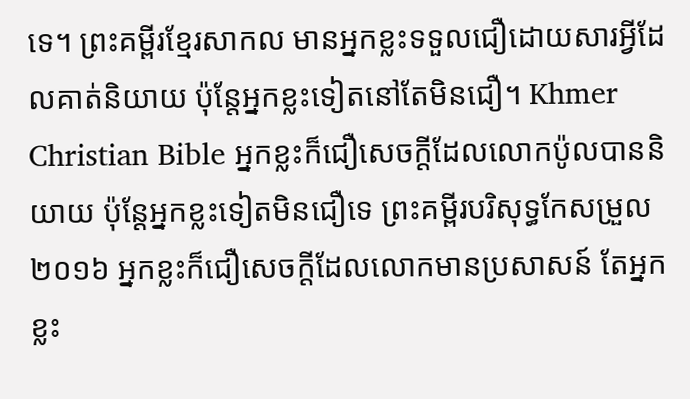ទេ។ ព្រះគម្ពីរខ្មែរសាកល មានអ្នកខ្លះទទួលជឿដោយសារអ្វីដែលគាត់និយាយ ប៉ុន្តែអ្នកខ្លះទៀតនៅតែមិនជឿ។ Khmer Christian Bible អ្នកខ្លះក៏ជឿសេចក្ដីដែលលោកប៉ូលបាននិយាយ ប៉ុន្ដែអ្នកខ្លះទៀតមិនជឿទេ ព្រះគម្ពីរបរិសុទ្ធកែសម្រួល ២០១៦ អ្នកខ្លះក៏ជឿសេចក្ដីដែលលោកមានប្រសាសន៍ តែអ្នកខ្លះ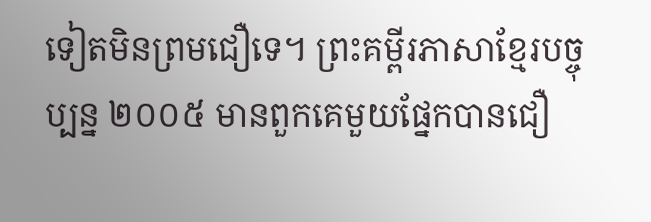ទៀតមិនព្រមជឿទេ។ ព្រះគម្ពីរភាសាខ្មែរបច្ចុប្បន្ន ២០០៥ មានពួកគេមួយផ្នែកបានជឿ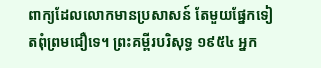ពាក្យដែលលោកមានប្រសាសន៍ តែមួយផ្នែកទៀតពុំព្រមជឿទេ។ ព្រះគម្ពីរបរិសុទ្ធ ១៩៥៤ អ្នក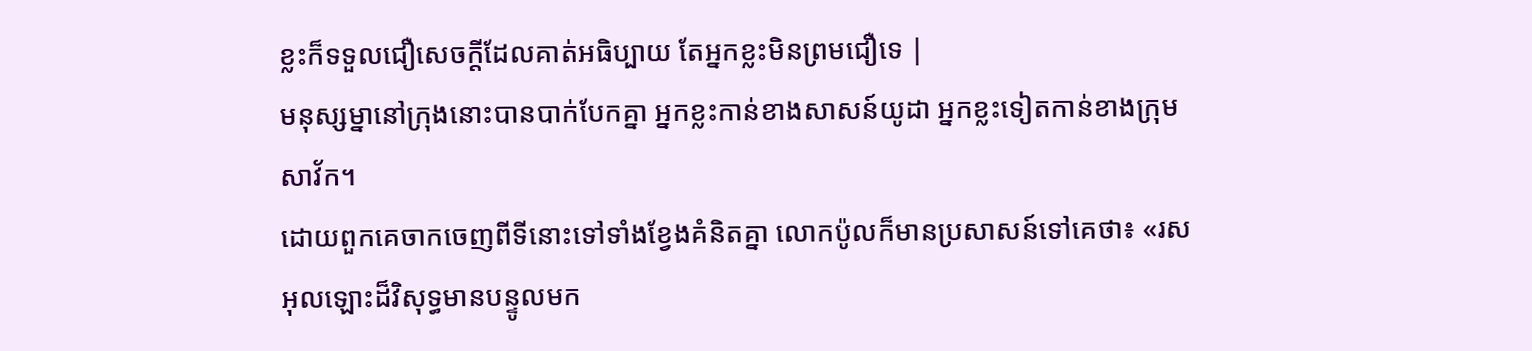ខ្លះក៏ទទួលជឿសេចក្ដីដែលគាត់អធិប្បាយ តែអ្នកខ្លះមិនព្រមជឿទេ |
មនុស្សម្នានៅក្រុងនោះបានបាក់បែកគ្នា អ្នកខ្លះកាន់ខាងសាសន៍យូដា អ្នកខ្លះទៀតកាន់ខាងក្រុមសាវ័ក។
ដោយពួកគេចាកចេញពីទីនោះទៅទាំងខ្វែងគំនិតគ្នា លោកប៉ូលក៏មានប្រសាសន៍ទៅគេថា៖ «រសអុលឡោះដ៏វិសុទ្ធមានបន្ទូលមក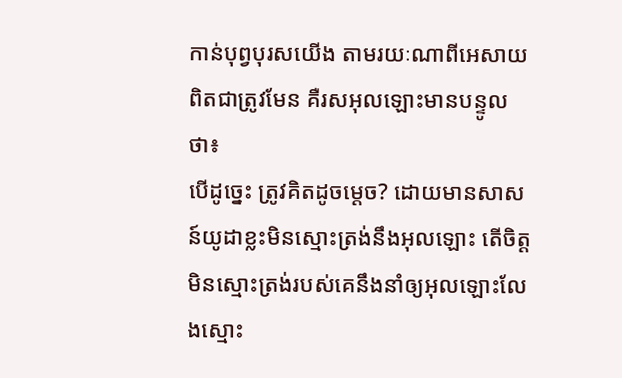កាន់បុព្វបុរសយើង តាមរយៈណាពីអេសាយពិតជាត្រូវមែន គឺរសអុលឡោះមានបន្ទូលថា៖
បើដូច្នេះ ត្រូវគិតដូចម្ដេច? ដោយមានសាសន៍យូដាខ្លះមិនស្មោះត្រង់នឹងអុលឡោះ តើចិត្ដមិនស្មោះត្រង់របស់គេនឹងនាំឲ្យអុលឡោះលែងស្មោះ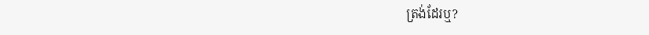ត្រង់ដែរឬ?